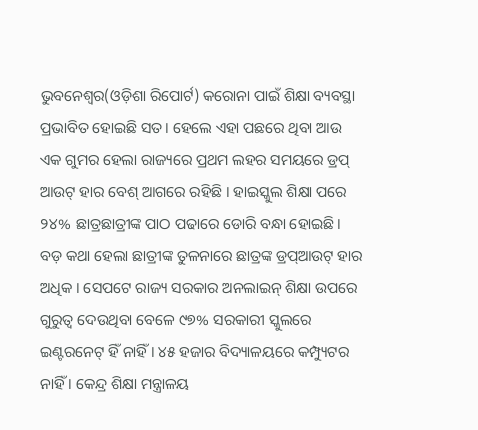ଭୁବନେଶ୍ୱର(ଓଡ଼ିଶା ରିପୋର୍ଟ) କରୋନା ପାଇଁ ଶିକ୍ଷା ବ୍ୟବସ୍ଥା ପ୍ରଭାବିତ ହୋଇଛି ସତ। ହେଲେ ଏହା ପଛରେ ଥିବା ଆଉ ଏକ ଗୁମର ହେଲା ରାଜ୍ୟରେ ପ୍ରଥମ ଲହର ସମୟରେ ଡ୍ରପ୍ ଆଉଟ୍ ହାର ବେଶ୍ ଆଗରେ ରହିଛି । ହାଇସ୍କୁଲ ଶିକ୍ଷା ପରେ ୨୪% ଛାତ୍ରଛାତ୍ରୀଙ୍କ ପାଠ ପଢାରେ ଡୋରି ବନ୍ଧା ହୋଇଛି। ବଡ଼ କଥା ହେଲା ଛାତ୍ରୀଙ୍କ ତୁଳନାରେ ଛାତ୍ରଙ୍କ ଡ୍ରପ୍ଆଉଟ୍ ହାର ଅଧିକ । ସେପଟେ ରାଜ୍ୟ ସରକାର ଅନଲାଇନ୍ ଶିକ୍ଷା ଉପରେ ଗୁରୁତ୍ୱ ଦେଉଥିବା ବେଳେ ୯୭% ସରକାରୀ ସ୍କୁଲରେ ଇଣ୍ଟରନେଟ୍ ହିଁ ନାହିଁ । ୪୫ ହଜାର ବିଦ୍ୟାଳୟରେ କମ୍ପ୍ୟୁଟର ନାହିଁ । କେନ୍ଦ୍ର ଶିକ୍ଷା ମନ୍ତ୍ରାଳୟ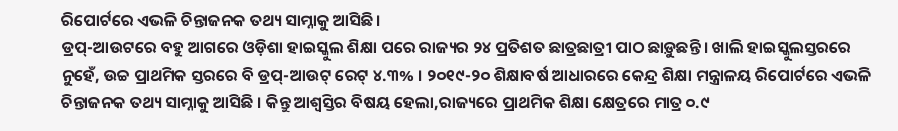ରିପୋର୍ଟରେ ଏଭଳି ଚିନ୍ତାଜନକ ତଥ୍ୟ ସାମ୍ନାକୁ ଆସିଛି।
ଡ୍ରପ୍-ଆଉଟରେ ବହୁ ଆଗରେ ଓଡ଼ିଶା ହାଇସ୍କୁଲ ଶିକ୍ଷା ପରେ ରାଜ୍ୟର ୨୪ ପ୍ରତିଶତ ଛାତ୍ରଛାତ୍ରୀ ପାଠ ଛାଡ଼ୁଛନ୍ତି । ଖାଲି ହାଇସ୍କୁଲସ୍ତରରେ ନୁହେଁ, ଉଚ୍ଚ ପ୍ରାଥମିକ ସ୍ତରରେ ବି ଡ୍ରପ୍-ଆଉଟ୍ ରେଟ୍ ୪.୩% । ୨୦୧୯-୨୦ ଶିକ୍ଷାବର୍ଷ ଆଧାରରେ କେନ୍ଦ୍ର ଶିକ୍ଷା ମନ୍ତ୍ରାଳୟ ରିପୋର୍ଟରେ ଏଭଳି ଚିନ୍ତାଜନକ ତଥ୍ୟ ସାମ୍ନାକୁ ଆସିଛି । କିନ୍ତୁ ଆଶ୍ୱସ୍ତିର ବିଷୟ ହେଲା,ରାଜ୍ୟରେ ପ୍ରାଥମିକ ଶିକ୍ଷା କ୍ଷେତ୍ରରେ ମାତ୍ର ୦.୯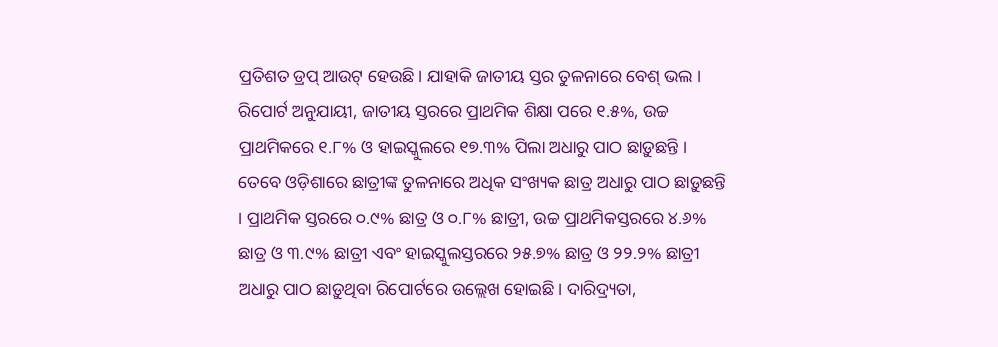ପ୍ରତିଶତ ଡ୍ରପ୍ ଆଉଟ୍ ହେଉଛି। ଯାହାକି ଜାତୀୟ ସ୍ତର ତୁଳନାରେ ବେଶ୍ ଭଲ । ରିପୋର୍ଟ ଅନୁଯାୟୀ, ଜାତୀୟ ସ୍ତରରେ ପ୍ରାଥମିକ ଶିକ୍ଷା ପରେ ୧.୫%, ଉଚ୍ଚ ପ୍ରାଥମିକରେ ୧.୮% ଓ ହାଇସ୍କୁଲରେ ୧୭.୩% ପିଲା ଅଧାରୁ ପାଠ ଛାଡ଼ୁଛନ୍ତି । ତେବେ ଓଡ଼ିଶାରେ ଛାତ୍ରୀଙ୍କ ତୁଳନାରେ ଅଧିକ ସଂଖ୍ୟକ ଛାତ୍ର ଅଧାରୁ ପାଠ ଛାଡ଼ୁଛନ୍ତି । ପ୍ରାଥମିକ ସ୍ତରରେ ୦.୯% ଛାତ୍ର ଓ ୦.୮% ଛାତ୍ରୀ, ଉଚ୍ଚ ପ୍ରାଥମିକସ୍ତରରେ ୪.୬% ଛାତ୍ର ଓ ୩.୯% ଛାତ୍ରୀ ଏବଂ ହାଇସ୍କୁଲସ୍ତରରେ ୨୫.୭% ଛାତ୍ର ଓ ୨୨.୨% ଛାତ୍ରୀ ଅଧାରୁ ପାଠ ଛାଡ଼ୁଥିବା ରିପୋର୍ଟରେ ଉଲ୍ଲେଖ ହୋଇଛି। ଦାରିଦ୍ର୍ୟତା,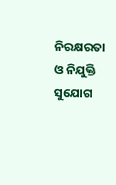ନିରକ୍ଷରତା ଓ ନିଯୁକ୍ତି ସୁଯୋଗ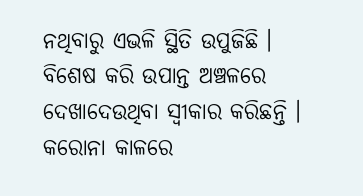ନଥିବାରୁ ଏଭଳି ସ୍ଥିତି ଉପୁଜିଛି । ବିଶେଷ କରି ଉପାନ୍ତ ଅଞ୍ଚଳରେ ଦେଖାଦେଉଥିବା ସ୍ୱୀକାର କରିଛନ୍ତି ।
କରୋନା କାଳରେ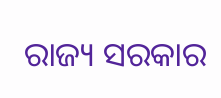ରାଜ୍ୟ ସରକାର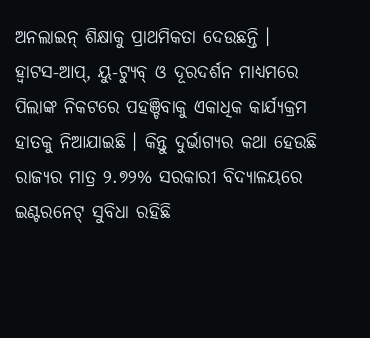ଅନଲାଇନ୍ ଶିକ୍ଷାକୁ ପ୍ରାଥମିକତା ଦେଉଛନ୍ତି । ହ୍ୱାଟସ-ଆପ୍, ୟୁ-ଟ୍ୟୁବ୍ ଓ ଦୂରଦର୍ଶନ ମାଧ୍ୟମରେ ପିଲାଙ୍କ ନିକଟରେ ପହଞ୍ଚିବାକୁ ଏକାଧିକ କାର୍ଯ୍ୟକ୍ରମ ହାତକୁ ନିଆଯାଇଛି । କିନ୍ତୁ ଦୁର୍ଭାଗ୍ୟର କଥା ହେଉଛି ରାଜ୍ୟର ମାତ୍ର ୨.୭୨% ସରକାରୀ ବିଦ୍ୟାଳୟରେ ଇଣ୍ଟରନେଟ୍ ସୁବିଧା ରହିଛି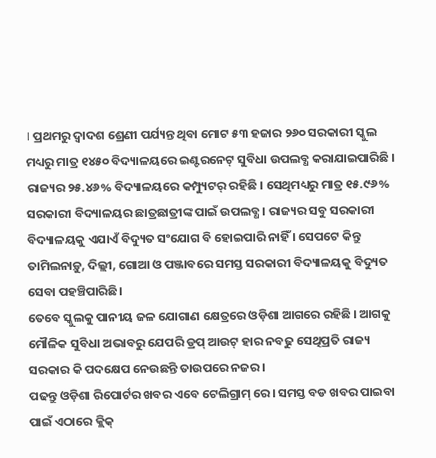। ପ୍ରଥମରୁ ଦ୍ୱାଦଶ ଶ୍ରେଣୀ ପର୍ଯ୍ୟନ୍ତ ଥିବା ମୋଟ ୫୩ ହଜାର ୨୬୦ ସରକାରୀ ସ୍କୁଲ ମଧ୍ୟରୁ ମାତ୍ର ୧୪୫୦ ବିଦ୍ୟାଳୟରେ ଇଣ୍ଟରନେଟ୍ ସୁବିଧା ଉପଲବ୍ଧ କରାଯାଇପାରିଛି । ରାଜ୍ୟର ୨୫.୪୬% ବିଦ୍ୟାଳୟରେ କମ୍ପ୍ୟୁଟର୍ ରହିଛି । ସେଥିମଧ୍ୟରୁ ମାତ୍ର ୧୫.୯୬% ସରକାରୀ ବିଦ୍ୟାଳୟର ଛାତ୍ରଛାତ୍ରୀଙ୍କ ପାଇଁ ଉପଲବ୍ଧ । ରାଜ୍ୟର ସବୁ ସରକାରୀ ବିଦ୍ୟାଳୟକୁ ଏଯାଏଁ ବିଦ୍ୟୁତ ସଂଯୋଗ ବି ହୋଇପାରି ନାହିଁ । ସେପଟେ କିନ୍ତୁ ତାମିଲନାଡ଼ୁ, ଦିଲ୍ଲୀ, ଗୋଆ ଓ ପଞ୍ଜାବରେ ସମସ୍ତ ସରକାରୀ ବିଦ୍ୟାଳୟକୁ ବିଦ୍ୟୁତ ସେବା ପହଞ୍ଚିପାରିଛି।
ତେବେ ସ୍କୁଲକୁ ପାନୀୟ ଜଳ ଯୋଗାଣ କ୍ଷେତ୍ରରେ ଓଡ଼ିଶା ଆଗରେ ରହିଛି । ଆଗକୁ ମୌଳିକ ସୁବିଧା ଅଭାବରୁ ଯେପରି ଡ୍ରପ୍ ଆଉଟ୍ ହାର ନବଢୁ ସେଥିପ୍ରତି ରାଜ୍ୟ ସରକାର କି ପଦକ୍ଷେପ ନେଉଛନ୍ତି ତାଉପରେ ନଜର।
ପଢନ୍ତୁ ଓଡ଼ିଶା ରିପୋର୍ଟର ଖବର ଏବେ ଟେଲିଗ୍ରାମ୍ ରେ। ସମସ୍ତ ବଡ ଖବର ପାଇବା ପାଇଁ ଏଠାରେ କ୍ଲିକ୍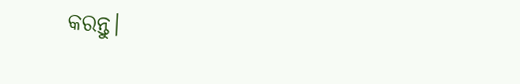କରନ୍ତୁ।